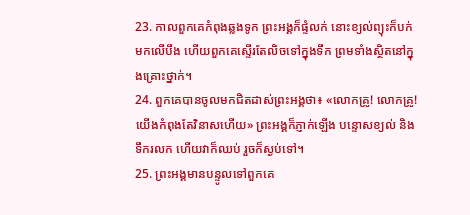23. កាលពួកគេកំពុងឆ្លងទូក ព្រះអង្គក៏ផ្ទំលក់ នោះខ្យល់ព្យុះក៏បក់មកលើបឹង ហើយពួកគេស្ទើរតែលិចទៅក្នុងទឹក ព្រមទាំងស្ថិតនៅក្នុងគ្រោះថ្នាក់។
24. ពួកគេបានចូលមកជិតដាស់ព្រះអង្គថា៖ «លោកគ្រូ! លោកគ្រូ! យើងកំពុងតែវិនាសហើយ» ព្រះអង្គក៏ភ្ញាក់ឡើង បន្ទោសខ្យល់ និងទឹករលក ហើយវាក៏ឈប់ រួចក៏ស្ងប់ទៅ។
25. ព្រះអង្គមានបន្ទូលទៅពួកគេ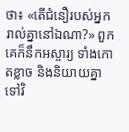ថា៖ «តើជំនឿរបស់អ្នករាល់គ្នានៅឯណា?» ពួកគេក៏នឹកអស្ចារ្យ ទាំងកោតខ្លាច និងនិយាយគ្នាទៅវិ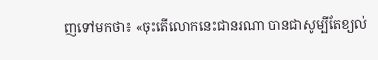ញទៅមកថា៖ «ចុះតើលោកនេះជានរណា បានជាសូម្បីតែខ្យល់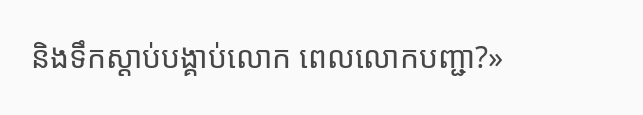និងទឹកស្ដាប់បង្គាប់លោក ពេលលោកបញ្ជា?»